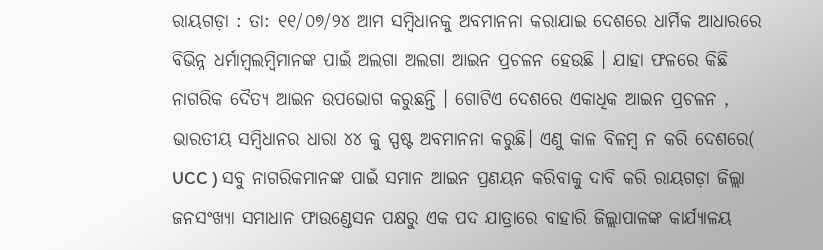ରାୟଗଡ଼ା : ତା: ୧୧/୦୭/୨୪ ଆମ ସମ୍ବିଧାନକୁ ଅବମାନନା କରାଯାଇ ଦେଶରେ ଧାର୍ମିକ ଆଧାରରେ ବିଭିନ୍ନ ଧର୍ମାମ୍ବଲମ୍ବିମାନଙ୍କ ପାଇଁ ଅଲଗା ଅଲଗା ଆଇନ ପ୍ରଚଳନ ହେଉଛି । ଯାହା ଫଳରେ କିଛି ନାଗରିକ ଦୈତ୍ୟ ଆଇନ ଉପଭୋଗ କରୁଛନ୍ତି । ଗୋଟିଏ ଦେଶରେ ଏକାଧିକ ଆଇନ ପ୍ରଚଳନ , ଭାରତୀୟ ସମ୍ବିଧାନର ଧାରା ୪୪ କୁ ସ୍ପଷ୍ଟ ଅବମାନନା କରୁଛି। ଏଣୁ କାଳ ବିଳମ୍ବ ନ କରି ଦେଶରେ( UCC ) ସବୁ ନାଗରିକମାନଙ୍କ ପାଇଁ ସମାନ ଆଇନ ପ୍ରଣୟନ କରିବାକୁ ଦାବି କରି ରାୟଗଡ଼ା ଜିଲ୍ଲା ଜନସଂଖ୍ୟା ସମାଧାନ ଫାଉଣ୍ଡେସନ ପକ୍ଷରୁ ଏକ ପଦ ଯାତ୍ରାରେ ବାହାରି ଜିଲ୍ଲାପାଳଙ୍କ କାର୍ଯ୍ୟାଳୟ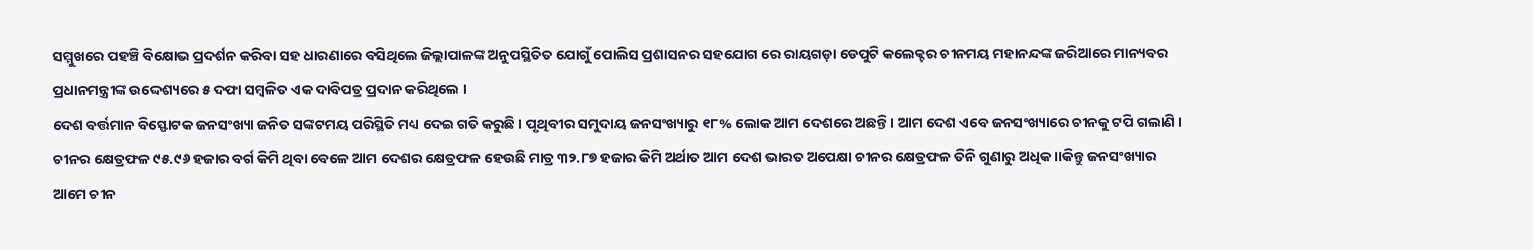ସମ୍ମୁଖରେ ପହଞ୍ଚି ବିକ୍ଷୋଭ ପ୍ରଦର୍ଶନ କରିବା ସହ ଧାରଣାରେ ବସିଥିଲେ ଜିଲ୍ଲାପାଳଙ୍କ ଅନୁପସ୍ଥିତିତ ଯୋଗୁଁ ପୋଲିସ ପ୍ରଶାସନର ସହଯୋଗ ରେ ରାୟଗଡ଼ା ଡେପୁଟି କଲେକ୍ଟର ଚୀନମୟ ମହାନନ୍ଦଙ୍କ ଜରିଆରେ ମାନ୍ୟବର ପ୍ରଧାନମନ୍ତ୍ରୀଙ୍କ ଉଦ୍ଦେଶ୍ୟରେ ୫ ଦଫା ସମ୍ବଳିତ ଏକ ଦାବିପତ୍ର ପ୍ରଦାନ କରିଥିଲେ ।
ଦେଶ ବର୍ତ୍ତମାନ ବିସ୍ଫୋଟକ ଜନସଂଖ୍ୟା ଜନିତ ସଙ୍କଟମୟ ପରିସ୍ଥିତି ମଧ୍ୟ ଦେଇ ଗତି କରୁଛି । ପୃଥିବୀର ସମୁଦାୟ ଜନସଂଖ୍ୟାରୁ ୧୮% ଲୋକ ଆମ ଦେଶରେ ଅଛନ୍ତି । ଆମ ଦେଶ ଏବେ ଜନସଂଖ୍ୟାରେ ଚୀନକୁ ଟପି ଗଲାଣି । ଚୀନର କ୍ଷେତ୍ରଫଳ ୯୫.୯୬ ହଜାର ବର୍ଗ କିମି ଥିବା ବେଳେ ଆମ ଦେଶର କ୍ଷେତ୍ରଫଳ ହେଉଛି ମାତ୍ର ୩୨.୮୭ ହଜାର କିମି ଅର୍ଥାତ ଆମ ଦେଶ ଭାରତ ଅପେକ୍ଷା ଚୀନର କ୍ଷେତ୍ରଫଳ ତିନି ଗୁଣାରୁ ଅଧିକ।।କିନ୍ତୁ ଜନସଂଖ୍ୟାର ଆମେ ଚୀନ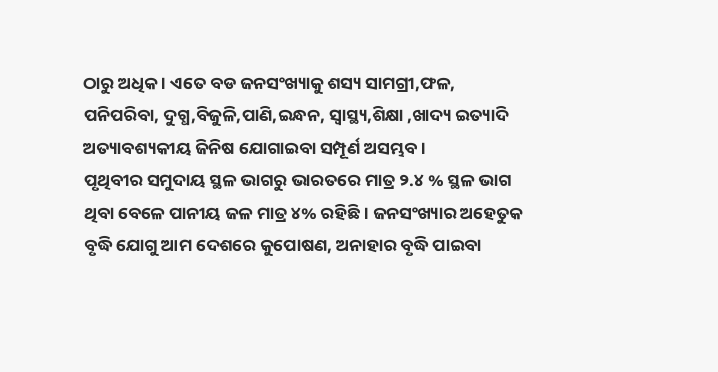ଠାରୁ ଅଧିକ । ଏତେ ବଡ ଜନସଂଖ୍ୟାକୁ ଶସ୍ୟ ସାମଗ୍ରୀ,ଫଳ, ପନିପରିବା, ଦୁଗ୍ଧ,ବିଜୁଳି,ପାଣି,ଇନ୍ଧନ, ସ୍ୱାସ୍ଥ୍ୟ,ଶିକ୍ଷା ,ଖାଦ୍ୟ ଇତ୍ୟାଦି ଅତ୍ୟାବଶ୍ୟକୀୟ ଜିନିଷ ଯୋଗାଇବା ସମ୍ପୂର୍ଣ ଅସମ୍ଭବ ।
ପୃଥିବୀର ସମୁଦାୟ ସ୍ଥଳ ଭାଗରୁ ଭାରତରେ ମାତ୍ର ୨.୪ % ସ୍ଥଳ ଭାଗ ଥିବା ବେଳେ ପାନୀୟ ଜଳ ମାତ୍ର ୪% ରହିଛି । ଜନସଂଖ୍ୟାର ଅହେତୁକ ବୃଦ୍ଧି ଯୋଗୁ ଆମ ଦେଶରେ କୁପୋଷଣ, ଅନାହାର ବୃଦ୍ଧି ପାଇବା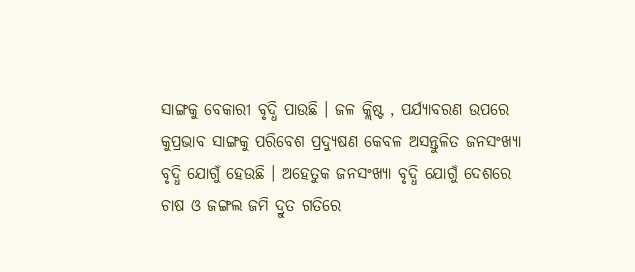ସାଙ୍ଗକୁ ବେକାରୀ ବୃଦ୍ଧି ପାଉଛି । ଜଳ କ୍ଲିଷ୍ଟ , ପର୍ଯ୍ୟାବରଣ ଉପରେ କୁପ୍ରଭାବ ସାଙ୍ଗକୁ ପରିବେଶ ପ୍ରଦ୍ୟୁଷଣ କେବଳ ଅସନ୍ତୁଳିତ ଜନସଂଖ୍ୟା ବୃଦ୍ଧି ଯୋଗୁଁ ହେଉଛି । ଅହେତୁକ ଜନସଂଖ୍ୟା ବୃଦ୍ଧି ଯୋଗୁଁ ଦେଶରେ ଚାଷ ଓ ଜଙ୍ଗଲ ଜମି ଦ୍ରୁତ ଗତିରେ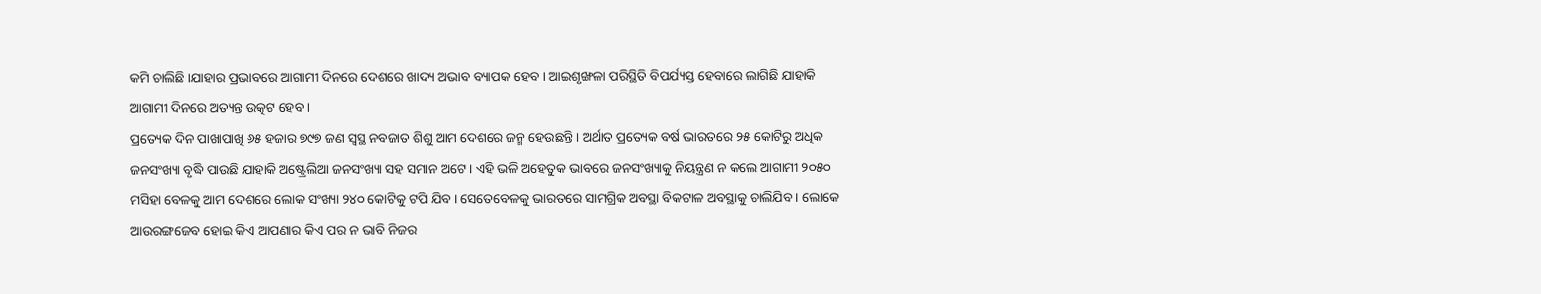କମି ଚାଲିଛି ।ଯାହାର ପ୍ରଭାବରେ ଆଗାମୀ ଦିନରେ ଦେଶରେ ଖାଦ୍ୟ ଅଭାବ ବ୍ୟାପକ ହେବ । ଆଇଶୃଙ୍ଖଳା ପରିସ୍ଥିତି ବିପର୍ଯ୍ୟସ୍ତ ହେବାରେ ଲାଗିଛି ଯାହାକି ଆଗାମୀ ଦିନରେ ଅତ୍ୟନ୍ତ ଉତ୍କଟ ହେବ ।
ପ୍ରତ୍ୟେକ ଦିନ ପାଖାପାଖି ୬୫ ହଜାର ୭୯୭ ଜଣ ସ୍ୱସ୍ଥ ନବଜାତ ଶିଶୁ ଆମ ଦେଶରେ ଜନ୍ମ ହେଉଛନ୍ତି । ଅର୍ଥାତ ପ୍ରତ୍ୟେକ ବର୍ଷ ଭାରତରେ ୨୫ କୋଟିରୁ ଅଧିକ ଜନସଂଖ୍ୟା ବୃଦ୍ଧି ପାଉଛି ଯାହାକି ଅଷ୍ଟ୍ରେଲିଆ ଜନସଂଖ୍ୟା ସହ ସମାନ ଅଟେ । ଏହି ଭଳି ଅହେତୁକ ଭାବରେ ଜନସଂଖ୍ୟାକୁ ନିୟନ୍ତ୍ରଣ ନ କଲେ ଆଗାମୀ ୨୦୫୦ ମସିହା ବେଳକୁ ଆମ ଦେଶରେ ଲୋକ ସଂଖ୍ୟା ୨୪୦ କୋଟିକୁ ଟପି ଯିବ । ସେତେବେଳକୁ ଭାରତରେ ସାମଗ୍ରିକ ଅବସ୍ଥା ବିକଟାଳ ଅବସ୍ଥାକୁ ଚାଲିଯିବ । ଲୋକେ ଆଉରଙ୍ଗଜେବ ହୋଇ କିଏ ଆପଣାର କିଏ ପର ନ ଭାବି ନିଜର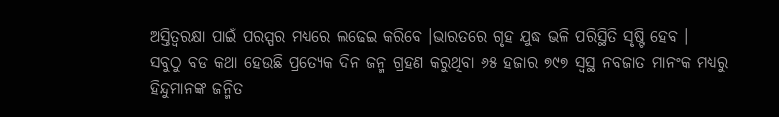ଅସ୍ତିତ୍ବରକ୍ଷା ପାଇଁ ପରସ୍ପର ମଧ୍ୟରେ ଲଢେଇ କରିବେ ।ଭାରତରେ ଗୃହ ଯୁଦ୍ଧ ଭଳି ପରିସ୍ଥିତି ସୃଷ୍ଟି ହେବ ।
ସବୁଠୁ ବଡ କଥା ହେଉଛି ପ୍ରତ୍ୟେକ ଦିନ ଜନ୍ମ ଗ୍ରହଣ କରୁଥିବା ୬୫ ହଜାର ୭୯୭ ସ୍ଵସ୍ଥ ନବଜାତ ମାନଂକ ମଧ୍ୟରୁ ହିନ୍ଦୁମାନଙ୍କ ଜନ୍ମିତ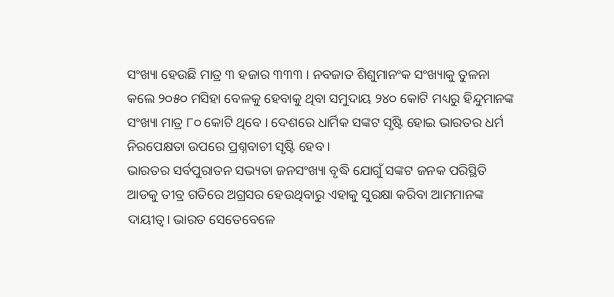ସଂଖ୍ୟା ହେଉଛି ମାତ୍ର ୩ ହଜାର ୩୩୩ । ନବଜାତ ଶିଶୁମାନଂକ ସଂଖ୍ୟାକୁ ତୁଳନା କଲେ ୨୦୫୦ ମସିହା ବେଳକୁ ହେବାକୁ ଥିବା ସମୁଦାୟ ୨୪୦ କୋଟି ମଧ୍ୟରୁ ହିନ୍ଦୁମାନଙ୍କ ସଂଖ୍ୟା ମାତ୍ର ୮୦ କୋଟି ଥିବେ । ଦେଶରେ ଧାର୍ମିକ ସଙ୍କଟ ସୃଷ୍ଟି ହୋଇ ଭାରତର ଧର୍ମ ନିରପେକ୍ଷତା ଉପରେ ପ୍ରଶ୍ନବାଚୀ ସୃଷ୍ଟି ହେବ ।
ଭାରତର ସର୍ବପୁରାତନ ସଭ୍ୟତା ଜନସଂଖ୍ୟା ବୃଦ୍ଧି ଯୋଗୁଁ ସଙ୍କଟ ଜନକ ପରିସ୍ଥିତି ଆଡକୁ ତୀବ୍ର ଗତିରେ ଅଗ୍ରସର ହେଉଥିବାରୁ ଏହାକୁ ସୁରକ୍ଷା କରିବା ଆମମାନଙ୍କ ଦାୟୀତ୍ଵ। ଭାରତ ସେତେବେଳେ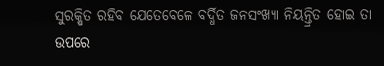ସୁରକ୍ଷିତ ରହିବ ଯେତେବେଳେ ବର୍ଦ୍ଧିତ ଜନସଂଖ୍ୟା ନିୟନ୍ତ୍ରିତ ହୋଇ ତା ଉପରେ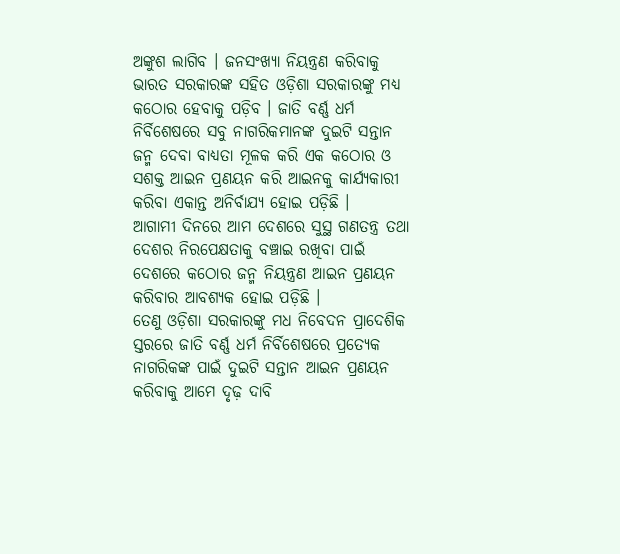ଅଙ୍କୁଶ ଲାଗିବ । ଜନସଂଖ୍ୟା ନିୟନ୍ତ୍ରଣ କରିବାକୁ ଭାରତ ସରକାରଙ୍କ ସହିତ ଓଡ଼ିଶା ସରକାରଙ୍କୁ ମଧ୍ଯ କଠୋର ହେବାକୁ ପଡ଼ିବ । ଜାତି ବର୍ଣ୍ଣ ଧର୍ମ ନିର୍ବିଶେଷରେ ସବୁ ନାଗରିକମାନଙ୍କ ଦୁଇଟି ସନ୍ତାନ ଜନ୍ମ ଦେବା ବାଧ୍ୟତା ମୂଳକ କରି ଏକ କଠୋର ଓ ସଶକ୍ତ ଆଇନ ପ୍ରଣୟନ କରି ଆଇନକୁ କାର୍ଯ୍ୟକାରୀ କରିବା ଏକାନ୍ତ ଅନିର୍ବାଯ୍ୟ ହୋଇ ପଡ଼ିଛି ।
ଆଗାମୀ ଦିନରେ ଆମ ଦେଶରେ ସୁସ୍ଥ ଗଣତନ୍ତ୍ର ତଥା ଦେଶର ନିରପେକ୍ଷତାକୁ ବଞ୍ଚାଇ ରଖିବା ପାଇଁ ଦେଶରେ କଠୋର ଜନ୍ମ ନିୟନ୍ତ୍ରଣ ଆଇନ ପ୍ରଣୟନ କରିବାର ଆବଶ୍ୟକ ହୋଇ ପଡ଼ିଛି ।
ତେଣୁ ଓଡ଼ିଶା ସରକାରଙ୍କୁ ମଧ ନିବେଦନ ପ୍ରାଦେଶିକ ସ୍ତରରେ ଜାତି ବର୍ଣ୍ଣ ଧର୍ମ ନିର୍ବିଶେଷରେ ପ୍ରତ୍ୟେକ ନାଗରିକଙ୍କ ପାଇଁ ଦୁଇଟି ସନ୍ତାନ ଆଇନ ପ୍ରଣୟନ କରିବାକୁ ଆମେ ଦୃଢ଼ ଦାବି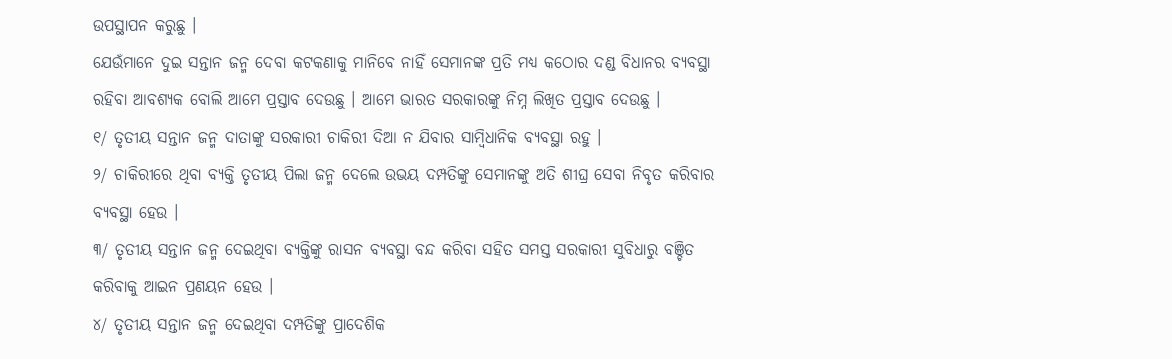ଉପସ୍ଥାପନ କରୁଛୁ ।
ଯେଉଁମାନେ ଦୁଇ ସନ୍ତାନ ଜନ୍ମ ଦେବା କଟକଣାକୁ ମାନିବେ ନାହିଁ ସେମାନଙ୍କ ପ୍ରତି ମଧ୍ୟ କଠୋର ଦଣ୍ଡ ବିଧାନର ବ୍ୟବସ୍ଥା ରହିବା ଆବଶ୍ୟକ ବୋଲି ଆମେ ପ୍ରସ୍ତାବ ଦେଉଛୁ । ଆମେ ଭାରତ ସରକାରଙ୍କୁ ନିମ୍ନ ଲିଖିତ ପ୍ରସ୍ତାବ ଦେଉଛୁ ।
୧/ ତୃତୀୟ ସନ୍ତାନ ଜନ୍ମ ଦାତାଙ୍କୁ ସରକାରୀ ଚାକିରୀ ଦିଆ ନ ଯିବାର ସାମ୍ବିଧାନିକ ବ୍ୟବସ୍ଥା ରହୁ ।
୨/ ଚାକିରୀରେ ଥିବା ବ୍ୟକ୍ତି ତୃତୀୟ ପିଲା ଜନ୍ମ ଦେଲେ ଉଭୟ ଦମ୍ପତିଙ୍କୁ ସେମାନଙ୍କୁ ଅତି ଶୀଘ୍ର ସେବା ନିବୃତ କରିବାର ବ୍ୟବସ୍ଥା ହେଉ ।
୩/ ତୃତୀୟ ସନ୍ତାନ ଜନ୍ମ ଦେଇଥିବା ବ୍ୟକ୍ତିଙ୍କୁ ରାସନ ବ୍ୟବସ୍ଥା ବନ୍ଦ କରିବା ସହିତ ସମସ୍ତ ସରକାରୀ ସୁବିଧାରୁ ବଞ୍ଚିତ କରିବାକୁ ଆଇନ ପ୍ରଣୟନ ହେଉ ।
୪/ ତୃତୀୟ ସନ୍ତାନ ଜନ୍ମ ଦେଇଥିବା ଦମ୍ପତିଙ୍କୁ ପ୍ରାଦେଶିକ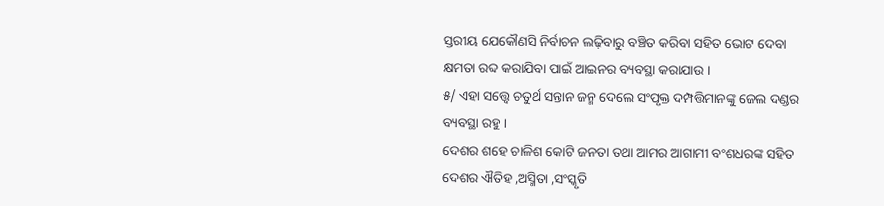ସ୍ତରୀୟ ଯେକୌଣସି ନିର୍ବାଚନ ଲଢ଼ିବାରୁ ବଞ୍ଚିତ କରିବା ସହିତ ଭୋଟ ଦେବା କ୍ଷମତା ରବ୍ଦ କରାଯିବା ପାଇଁ ଆଇନର ବ୍ୟବସ୍ଥା କରାଯାଉ ।
୫/ ଏହା ସତ୍ତ୍ୱେ ଚତୁର୍ଥ ସନ୍ତାନ ଜନ୍ମ ଦେଲେ ସଂପୃକ୍ତ ଦମ୍ପତ୍ତିମାନଙ୍କୁ ଜେଲ ଦଣ୍ଡର ବ୍ୟବସ୍ଥା ରହୁ ।
ଦେଶର ଶହେ ଚାଳିଶ କୋଟି ଜନତା ତଥା ଆମର ଆଗାମୀ ବଂଶଧରଙ୍କ ସହିତ ଦେଶର ଐତିହ ,ଅସ୍ମିତା ,ସଂସ୍କୃତି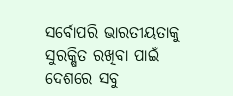ସର୍ବୋପରି ଭାରତୀୟତାକୁ ସୁରକ୍ଷିତ ରଖିବା ପାଇଁ ଦେଶରେ ସବୁ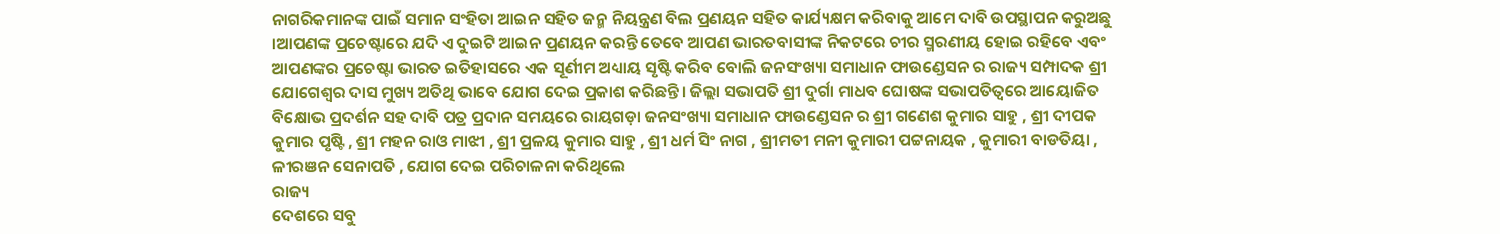ନାଗରିକମାନଙ୍କ ପାଇଁ ସମାନ ସଂହିତା ଆଇନ ସହିତ ଜନ୍ମ ନିୟନ୍ତ୍ରଣ ବିଲ ପ୍ରଣୟନ ସହିତ କାର୍ଯ୍ୟକ୍ଷମ କରିବାକୁ ଆମେ ଦାବି ଉପସ୍ଥାପନ କରୁଅଛୁ ।ଆପଣଙ୍କ ପ୍ରଚେଷ୍ଟାରେ ଯଦି ଏ ଦୁଇଟି ଆଇନ ପ୍ରଣୟନ କରନ୍ତି ତେବେ ଆପଣ ଭାରତବାସୀଙ୍କ ନିକଟରେ ଚୀର ସ୍ମରଣୀୟ ହୋଇ ରହିବେ ଏବଂ ଆପଣଙ୍କର ପ୍ରଚେଷ୍ଟା ଭାରତ ଇତିହାସରେ ଏକ ସୂର୍ଣୀମ ଅଧ୍ୟାୟ ସୃଷ୍ଟି କରିବ ବୋଲି ଜନସଂଖ୍ୟା ସମାଧାନ ଫାଉଣ୍ଡେସନ ର ରାଜ୍ୟ ସମ୍ପାଦକ ଶ୍ରୀ ଯୋଗେଶ୍ଵର ଦାସ ମୁଖ୍ୟ ଅତିଥି ଭାବେ ଯୋଗ ଦେଇ ପ୍ରକାଶ କରିଛନ୍ତି। ଜିଲ୍ଲା ସଭାପତି ଶ୍ରୀ ଦୁର୍ଗା ମାଧବ ଘୋଷଙ୍କ ସଭାପତିତ୍ବରେ ଆୟୋଜିତ ବିକ୍ଷୋଭ ପ୍ରଦର୍ଶନ ସହ ଦାବି ପତ୍ର ପ୍ରଦାନ ସମୟରେ ରାୟଗଡ଼ା ଜନସଂଖ୍ୟା ସମାଧାନ ଫାଉଣ୍ଡେସନ ର ଶ୍ରୀ ଗଣେଶ କୁମାର ସାହୁ , ଶ୍ରୀ ଦୀପକ କୁମାର ପୃଷ୍ଟି , ଶ୍ରୀ ମହନ ରାଓ ମାଝୀ , ଶ୍ରୀ ପ୍ରଳୟ କୁମାର ସାହୁ , ଶ୍ରୀ ଧର୍ମ ସିଂ ନାଗ , ଶ୍ରୀମତୀ ମନୀ କୁମାରୀ ପଟ୍ଟନାୟକ , କୁମାରୀ ବାଡତିୟା , ଳୀରଞନ ସେନାପତି , ଯୋଗ ଦେଇ ପରିଚାଳନା କରିଥିଲେ
ରାଜ୍ୟ
ଦେଶରେ ସବୁ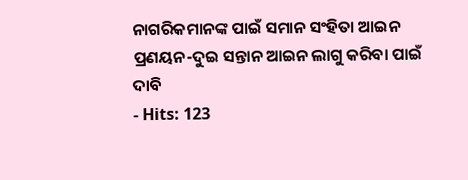ନାଗରିକମାନଙ୍କ ପାଇଁ ସମାନ ସଂହିତା ଆଇନ ପ୍ରଣୟନ-ଦୁଇ ସନ୍ତାନ ଆଇନ ଲାଗୁ କରିବା ପାଇଁ ଦାବି
- Hits: 123